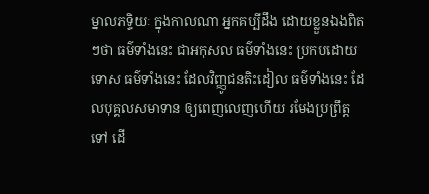ម្នាលភទ្ទិយៈ ក្នុងកាលណា អ្នកគប្បីដឹង ដោយខ្លួនឯងពិតៗថា ធម៌ទាំងនេះ ជាអកុសល ធម៌ទាំងនេះ ប្រកបដោយទោស ធម៌ទាំងនេះ ដែលវិញ្ញូជនតិះដៀល ធម៌ទាំងនេះ ដែលបុគ្គលសមាទាន ឲ្យពេញលេញហើយ រមែងប្រព្រឹត្តទៅ ដើ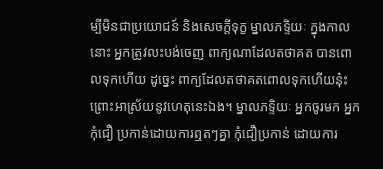ម្បីមិនជាប្រយោជន៍ និងសេចក្ដីទុក្ខ ម្នាលភទ្ទិយៈ ក្នុងកាលនោះ អ្នកត្រូវលះបង់ចេញ ពាក្យណាដែលតថាគត បានពោលទុកហើយ ដូច្នេះ ពាក្យដែលតថាគតពោលទុកហើយនុ៎ះ ព្រោះអាស្រ័យនូវហេតុនេះឯង។ ម្នាលភទ្ទិយៈ អ្នកចូរមក អ្នកកុំជឿ ប្រកាន់ដោយការឮតៗគ្នា កុំជឿប្រកាន់ ដោយការ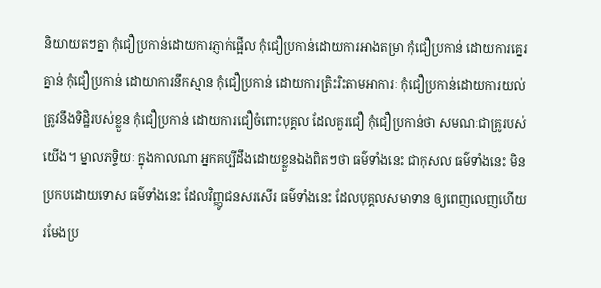និយាយតៗគ្នា កុំជឿប្រកាន់ដោយការភ្ញាក់ផ្អើល កុំជឿប្រកាន់ដោយការអាងតម្រា កុំជឿប្រកាន់ ដោយការគ្នេរគ្នាន់ កុំជឿប្រកាន់ ដោយាការនឹកស្មាន កុំជឿប្រកាន់ ដោយការត្រិះរិះតាមអាការៈ កុំជឿប្រកាន់ដោយការយល់ត្រូវនឹងទិដ្ឋិរបស់ខ្លួន កុំជឿប្រកាន់ ដោយការជឿចំពោះបុគ្គល ដែលគួរជឿ កុំជឿប្រកាន់ថា សមណៈជាគ្រូរបស់យើង។ ម្នាលភទ្ទិយៈ ក្នុងកាលណា អ្នកគប្បីដឹងដោយខ្លួនឯងពិតៗថា ធម៌ទាំងនេះ ជាកុសល ធម៌ទាំងនេះ មិនប្រកបដោយទោស ធម៌ទាំងនេះ ដែលវិញ្ញូជនសរសើរ ធម៌ទាំងនេះ ដែលបុគ្គលសមាទាន ឲ្យពេញលេញហើយ រមែងប្រ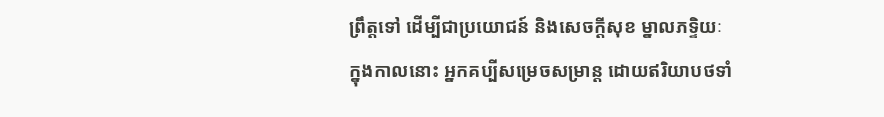ព្រឹត្តទៅ ដើម្បីជាប្រយោជន៍ និងសេចក្ដីសុខ ម្នាលភទ្ទិយៈ ក្នុងកាលនោះ អ្នកគប្បីសម្រេចសម្រាន្ត ដោយឥរិយាបថទាំ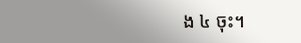ង ៤ ចុះ។